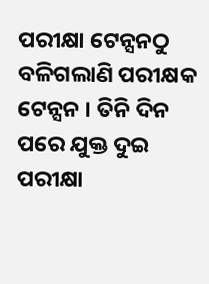ପରୀକ୍ଷା ଟେନ୍ସନଠୁ ବଳିଗଲାଣି ପରୀକ୍ଷକ ଟେନ୍ସନ । ତିନି ଦିନ ପରେ ଯୁକ୍ତ ଦୁଇ ପରୀକ୍ଷା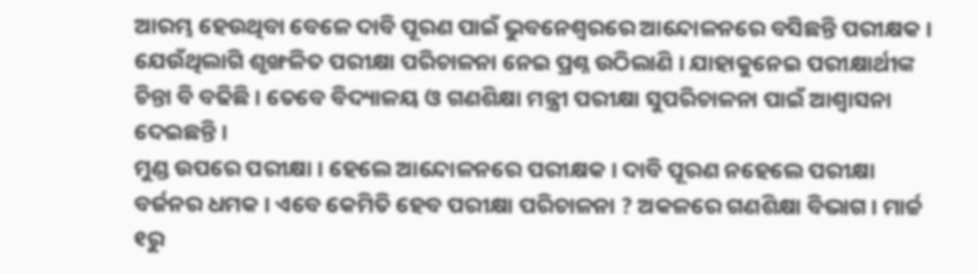ଆରମ୍ଭ ହେଉଥିବା ବେଳେ ଦାବି ପୂରଣ ପାଇଁ ଭୁବନେଶ୍ୱରରେ ଆନ୍ଦୋଳନରେ ବସିଛନ୍ତି ପରୀକ୍ଷକ । ଯେଉଁଥିଲାଗି ଶୃଙ୍ଖଳିତ ପରୀକ୍ଷା ପରିଚାଳନା ନେଇ ପ୍ରଶ୍ନ ଉଠିଲାଣି । ଯାହାକୁନେଇ ପରୀକ୍ଷାର୍ଥୀଙ୍କ ଚିନ୍ତା ବି ବଢିଛି । ତେବେ ବିଦ୍ୟାଳୟ ଓ ଗଣଶିକ୍ଷା ମନ୍ତ୍ରୀ ପରୀକ୍ଷା ସୁପରିଚାଳନା ପାଇଁ ଆଶ୍ୱାସନା ଦେଇଛନ୍ତି ।
ମୁଣ୍ଡ ଉପରେ ପରୀକ୍ଷା । ହେଲେ ଆନ୍ଦୋଳନରେ ପରୀକ୍ଷକ । ଦାବି ପୂରଣ ନହେଲେ ପରୀକ୍ଷା ବର୍ଜନର ଧମକ । ଏବେ କେମିତି ହେବ ପରୀକ୍ଷା ପରିଚାଳନା ? ଅକଳରେ ଗଣଶିକ୍ଷା ବିଭାଗ । ମାର୍ଚ୍ଚ ୧ରୁ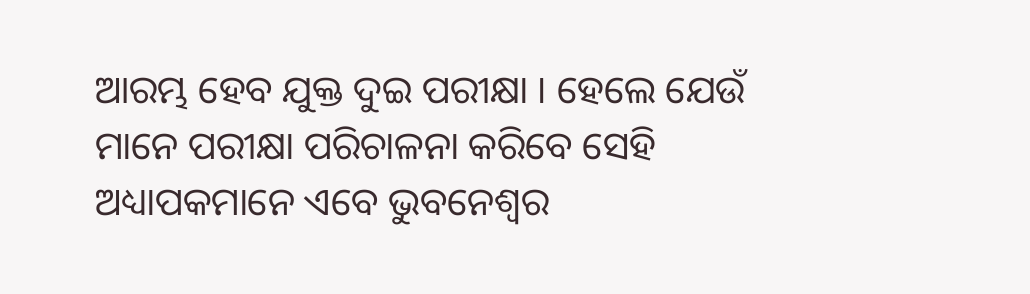ଆରମ୍ଭ ହେବ ଯୁକ୍ତ ଦୁଇ ପରୀକ୍ଷା । ହେଲେ ଯେଉଁ ମାନେ ପରୀକ୍ଷା ପରିଚାଳନା କରିବେ ସେହି ଅଧ୍ୟାପକମାନେ ଏବେ ଭୁବନେଶ୍ୱର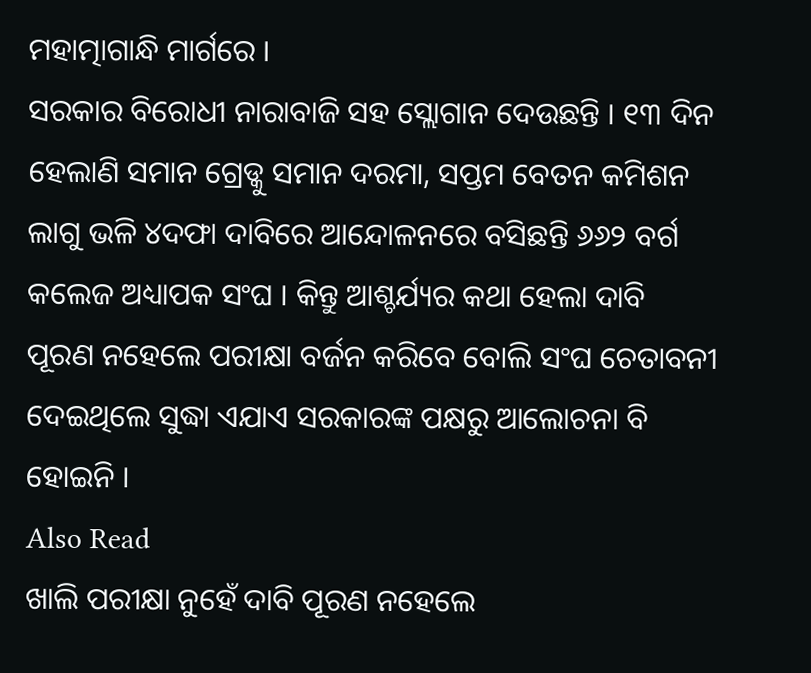ମହାତ୍ମାଗାନ୍ଧି ମାର୍ଗରେ ।
ସରକାର ବିରୋଧୀ ନାରାବାଜି ସହ ସ୍ଲୋଗାନ ଦେଉଛନ୍ତି । ୧୩ ଦିନ ହେଲାଣି ସମାନ ଗ୍ରେଡ୍କୁ ସମାନ ଦରମା, ସପ୍ତମ ବେତନ କମିଶନ ଲାଗୁ ଭଳି ୪ଦଫା ଦାବିରେ ଆନ୍ଦୋଳନରେ ବସିଛନ୍ତି ୬୬୨ ବର୍ଗ କଲେଜ ଅଧ୍ୟାପକ ସଂଘ । କିନ୍ତୁ ଆଶ୍ଚର୍ଯ୍ୟର କଥା ହେଲା ଦାବି ପୂରଣ ନହେଲେ ପରୀକ୍ଷା ବର୍ଜନ କରିବେ ବୋଲି ସଂଘ ଚେତାବନୀ ଦେଇଥିଲେ ସୁଦ୍ଧା ଏଯାଏ ସରକାରଙ୍କ ପକ୍ଷରୁ ଆଲୋଚନା ବି ହୋଇନି ।
Also Read
ଖାଲି ପରୀକ୍ଷା ନୁହେଁ ଦାବି ପୂରଣ ନହେଲେ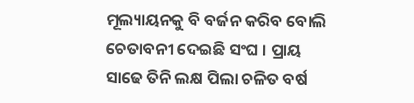ମୂଲ୍ୟାୟନକୁ ବି ବର୍ଜନ କରିବ ବୋଲି ଚେତାବନୀ ଦେଇଛି ସଂଘ । ପ୍ରାୟ ସାଢେ ତିନି ଲକ୍ଷ ପିଲା ଚଳିତ ବର୍ଷ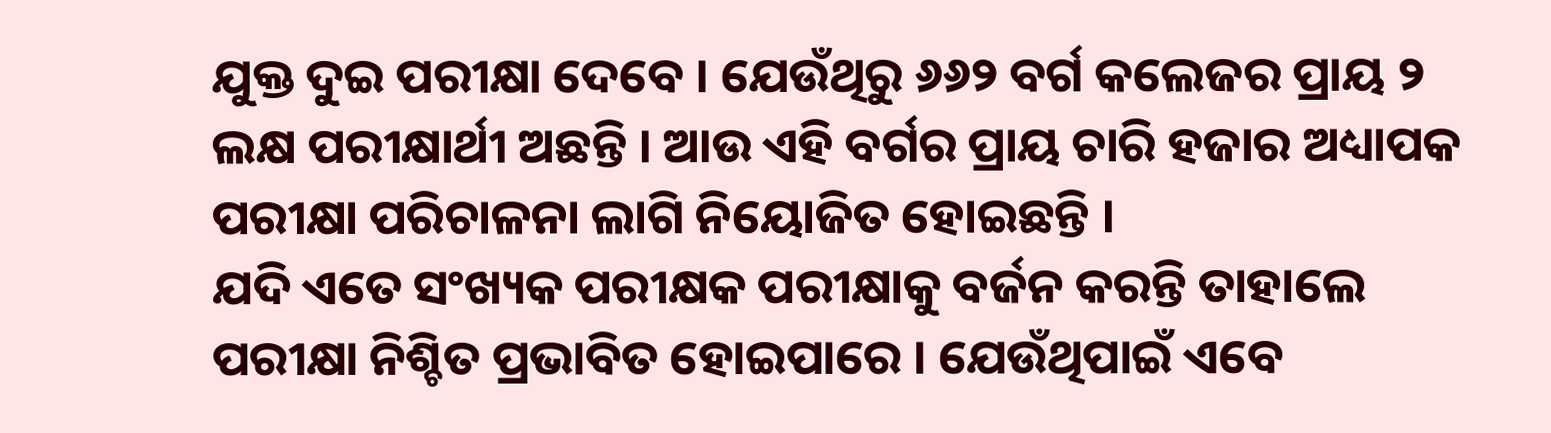ଯୁକ୍ତ ଦୁଇ ପରୀକ୍ଷା ଦେବେ । ଯେଉଁଥିରୁ ୬୬୨ ବର୍ଗ କଲେଜର ପ୍ରାୟ ୨ ଲକ୍ଷ ପରୀକ୍ଷାର୍ଥୀ ଅଛନ୍ତି । ଆଉ ଏହି ବର୍ଗର ପ୍ରାୟ ଚାରି ହଜାର ଅଧ୍ୟାପକ ପରୀକ୍ଷା ପରିଚାଳନା ଲାଗି ନିୟୋଜିତ ହୋଇଛନ୍ତି ।
ଯଦି ଏତେ ସଂଖ୍ୟକ ପରୀକ୍ଷକ ପରୀକ୍ଷାକୁ ବର୍ଜନ କରନ୍ତି ତାହାଲେ ପରୀକ୍ଷା ନିଶ୍ଚିତ ପ୍ରଭାବିତ ହୋଇପାରେ । ଯେଉଁଥିପାଇଁ ଏବେ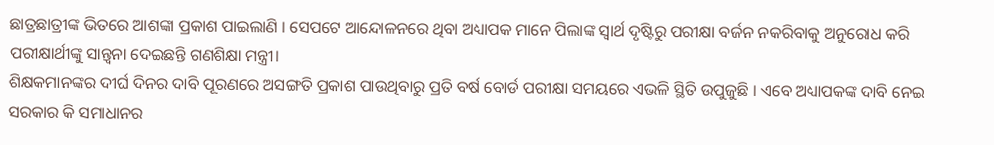ଛାତ୍ରଛାତ୍ରୀଙ୍କ ଭିତରେ ଆଶଙ୍କା ପ୍ରକାଶ ପାଇଲାଣି । ସେପଟେ ଆନ୍ଦୋଳନରେ ଥିବା ଅଧ୍ୟାପକ ମାନେ ପିଲାଙ୍କ ସ୍ୱାର୍ଥ ଦୃଷ୍ଟିରୁ ପରୀକ୍ଷା ବର୍ଜନ ନକରିବାକୁ ଅନୁରୋଧ କରି ପରୀକ୍ଷାର୍ଥୀଙ୍କୁ ସାନ୍ତ୍ୱନା ଦେଇଛନ୍ତି ଗଣଶିକ୍ଷା ମନ୍ତ୍ରୀ।
ଶିକ୍ଷକମାନଙ୍କର ଦୀର୍ଘ ଦିନର ଦାବି ପୂରଣରେ ଅସଙ୍ଗତି ପ୍ରକାଶ ପାଉଥିବାରୁ ପ୍ରତି ବର୍ଷ ବୋର୍ଡ ପରୀକ୍ଷା ସମୟରେ ଏଭଳି ସ୍ଥିତି ଉପୁଜୁଛି । ଏବେ ଅଧ୍ୟାପକଙ୍କ ଦାବି ନେଇ ସରକାର କି ସମାଧାନର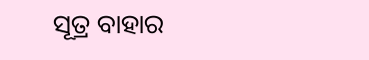ସୂତ୍ର ବାହାର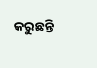କରୁଛନ୍ତି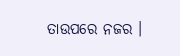ତାଉପରେ ନଜର ।